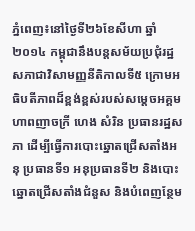ភ្នំពេញ៖នៅថ្ងៃទី២៦ខែសីហា ឆ្នាំ២០១៤ កម្ពុជានឹងបន្តសម័យប្រជុំរដ្ឋសភាជាវិសាមញ្ញនីតិកាលទី៥ ក្រោមអធិបតីភាពដ៏ខ្ពង់ខ្ពស់របស់សម្ដេចអគ្គមហាពញាចក្រី ហេង សំរិន ប្រធានរដ្ឋសភា ដើម្បីធ្វើការបោះឆ្នោតជ្រើសតាំងអនុ ប្រធានទី១ អនុប្រធានទី២ និងបោះឆ្នោតជ្រើសតាំងជំនួស និងបំពេញន្ថែម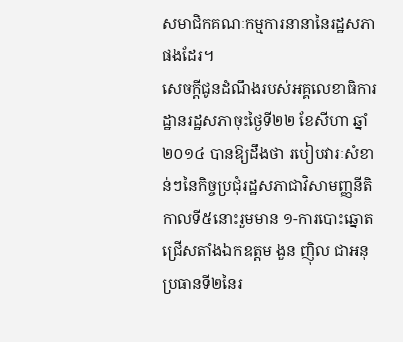សមាជិកគណៈកម្មការនានានៃរដ្ឋសភាផងដែរ។
សេចក្ដីជូនដំណឹងរបស់អគ្គលេខាធិការដ្ឋានរដ្ឋសភាចុះថ្ងៃទី២២ ខែសីហា ឆ្នាំ២០១៤ បានឱ្យដឹងថា របៀបវារៈសំខាន់ៗនៃកិច្ចប្រជុំរដ្ឋសភាជាវិសាមញ្ញនីតិកាលទី៥នោះរួមមាន ១-ការបោះឆ្នោតជ្រើសតាំងឯកឧត្ដម ងួន ញ៉ិល ជាអនុប្រធានទី២នៃរ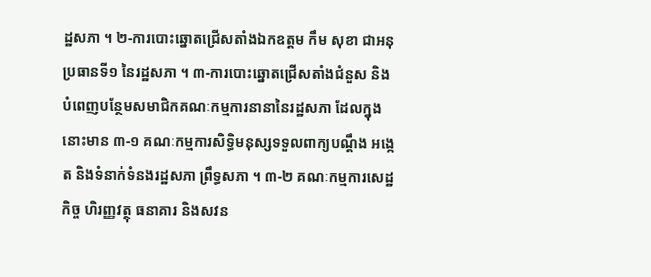ដ្ឋសភា ។ ២-ការបោះឆ្នោតជ្រើសតាំងឯកឧត្ដម កឹម សុខា ជាអនុប្រធានទី១ នៃរដ្ឋសភា ។ ៣-ការបោះឆ្នោតជ្រើសតាំងជំនួស និងបំពេញបន្ថែមសមាជិកគណៈកម្មការនានានៃរដ្ឋសភា ដែលក្នុងនោះមាន ៣-១ គណៈកម្មការសិទ្ធិមនុស្សទទួលពាក្យបណ្ដឹង អង្កេត និងទំនាក់ទំនងរដ្ឋសភា ព្រឹទ្ធសភា ។ ៣-២ គណៈកម្មការសេដ្ឋកិច្ច ហិរញ្ញវត្ថុ ធនាគារ និងសវន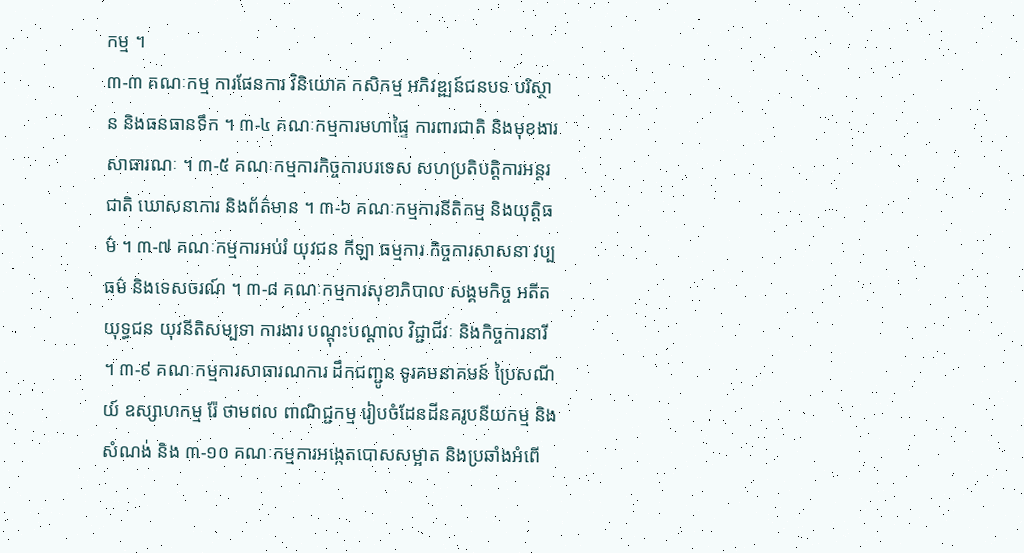កម្ម ។
៣-៣ គណៈកម្ម ការផែនការ វិនិយោគ កសិកម្ម អភិវឌ្ឍន៍ជនបទ បរិស្ថាន និងធនធានទឹក ។ ៣-៤ គណៈកម្មការមហាផ្ទៃ ការពារជាតិ និងមុខងារសាធារណៈ ។ ៣-៥ គណៈកម្មការកិច្ចការបរទេស សហប្រតិបត្តិការអន្តរជាតិ ឃោសនាការ និងព័ត៌មាន ។ ៣-៦ គណៈកម្មការនីតិកម្ម និងយុត្តិធម៌ ។ ៣-៧ គណៈកម្មការអប់រំ យុវជន កីឡា ធម្មការ កិច្ចការសាសនា វប្បធម៌ និងទេសចរណ៍ ។ ៣-៨ គណៈកម្មការសុខាភិបាល សង្គមកិច្ច អតីតយុទ្ធជន យុវនីតិសម្បទា ការងារ បណ្ដុះបណ្ដាល វិជ្ជាជីវៈ និងកិច្ចការនារី ។ ៣-៩ គណៈកម្មការសាធារណការ ដឹកជញ្ជូន ទូរគមនាគមន៍ ប្រៃសណីយ៍ ឧស្សាហកម្ម រ៉ែ ថាមពល ពាណិជ្ជកម្ម រៀបចំដែនដីនគរូបនីយកម្ម និងសំណង់ និង ៣-១០ គណៈកម្មការអង្កេតបោសសម្អាត និងប្រឆាំងអំពើ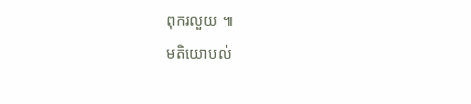ពុករលួយ ៕
មតិយោបល់